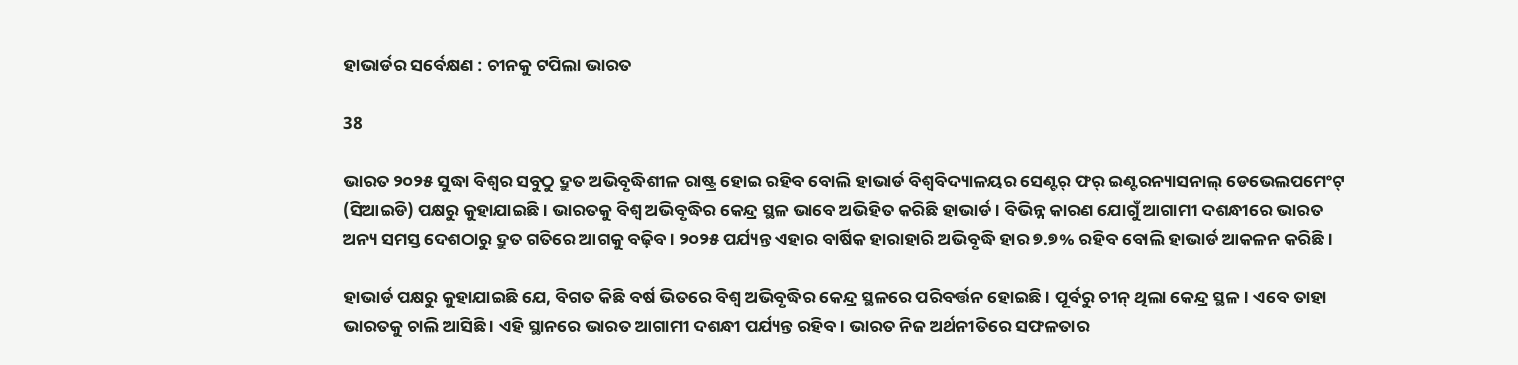ହାଭାର୍ଡର ସର୍ବେକ୍ଷଣ : ଚୀନକୁ ଟପିଲା ଭାରତ

38

ଭାରତ ୨୦୨୫ ସୁଦ୍ଧା ବିଶ୍ୱର ସବୁଠୁ ଦ୍ରୁତ ଅଭିବୃଦ୍ଧିଶୀଳ ରାଷ୍ଟ୍ର ହୋଇ ରହିବ ବୋଲି ହାଭାର୍ଡ ବିଶ୍ୱବିଦ୍ୟାଳୟର ସେଣ୍ଟର୍ ଫର୍ ଇଣ୍ଟରନ୍ୟାସନାଲ୍ ଡେଭେଲପମେଂଟ୍ (ସିଆଇଡି) ପକ୍ଷରୁ କୁହାଯାଇଛି। ଭାରତକୁ ବିଶ୍ୱ ଅଭିବୃଦ୍ଧିର କେନ୍ଦ୍ର ସ୍ଥଳ ଭାବେ ଅଭିହିତ କରିଛି ହାଭାର୍ଡ । ବିଭିନ୍ନ କାରଣ ଯୋଗୁଁ ଆଗାମୀ ଦଶନ୍ଧୀରେ ଭାରତ ଅନ୍ୟ ସମସ୍ତ ଦେଶଠାରୁ ଦ୍ରୁତ ଗତିରେ ଆଗକୁ ବଢ଼ିବ । ୨୦୨୫ ପର୍ଯ୍ୟନ୍ତ ଏହାର ବାର୍ଷିକ ହାରାହାରି ଅଭିବୃଦ୍ଧି ହାର ୭.୭% ରହିବ ବୋଲି ହାଭାର୍ଡ ଆକଳନ କରିଛି ।

ହାଭାର୍ଡ ପକ୍ଷରୁ କୁହାଯାଇଛି ଯେ, ବିଗତ କିଛି ବର୍ଷ ଭିତରେ ବିଶ୍ୱ ଅଭିବୃଦ୍ଧିର କେନ୍ଦ୍ର ସ୍ଥଳରେ ପରିବର୍ତ୍ତନ ହୋଇଛି । ପୂର୍ବରୁ ଚୀନ୍ ଥିଲା କେନ୍ଦ୍ର ସ୍ଥଳ। ଏବେ ତାହା ଭାରତକୁ ଚାଲି ଆସିଛି । ଏହି ସ୍ଥାନରେ ଭାରତ ଆଗାମୀ ଦଶନ୍ଧୀ ପର୍ଯ୍ୟନ୍ତ ରହିବ। ଭାରତ ନିଜ ଅର୍ଥନୀତିରେ ସଫଳତାର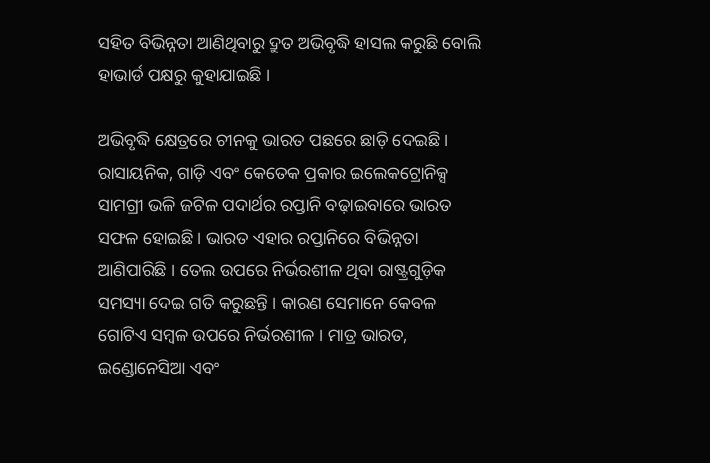ସହିତ ବିଭିନ୍ନତା ଆଣିଥିବାରୁ ଦ୍ରୁତ ଅଭିବୃଦ୍ଧି ହାସଲ କରୁଛି ବୋଲି ହାଭାର୍ଡ ପକ୍ଷରୁ କୁହାଯାଇଛି ।

ଅଭିବୃଦ୍ଧି କ୍ଷେତ୍ରରେ ଚୀନକୁ ଭାରତ ପଛରେ ଛାଡ଼ି ଦେଇଛି । ରାସାୟନିକ, ଗାଡ଼ି ଏବଂ କେତେକ ପ୍ରକାର ଇଲେକଟ୍ରୋନିକ୍ସ ସାମଗ୍ରୀ ଭଳି ଜଟିଳ ପଦାର୍ଥର ରପ୍ତାନି ବଢ଼ାଇବାରେ ଭାରତ ସଫଳ ହୋଇଛି । ଭାରତ ଏହାର ରପ୍ତାନିରେ ବିଭିନ୍ନତା ଆଣିପାରିଛି । ତେଲ ଉପରେ ନିର୍ଭରଶୀଳ ଥିବା ରାଷ୍ଟ୍ରଗୁଡ଼ିକ ସମସ୍ୟା ଦେଇ ଗତି କରୁଛନ୍ତି । କାରଣ ସେମାନେ କେବଳ ଗୋଟିଏ ସମ୍ବଳ ଉପରେ ନିର୍ଭରଶୀଳ । ମାତ୍ର ଭାରତ, ଇଣ୍ଡୋନେସିଆ ଏବଂ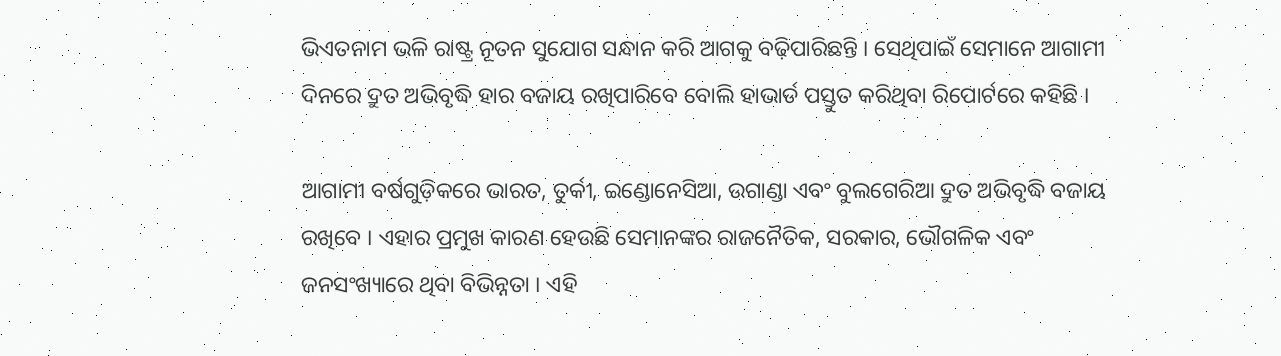ଭିଏତନାମ ଭଳି ରାଷ୍ଟ୍ର ନୂତନ ସୁଯୋଗ ସନ୍ଧାନ କରି ଆଗକୁ ବଢ଼ିପାରିଛନ୍ତି । ସେଥିପାଇଁ ସେମାନେ ଆଗାମୀ ଦିନରେ ଦ୍ରୁତ ଅଭିବୃଦ୍ଧି ହାର ବଜାୟ ରଖିପାରିବେ ବୋଲି ହାଭାର୍ଡ ପସ୍ତୁତ କରିଥିବା ରିପୋର୍ଟରେ କହିଛି ।

ଆଗାମୀ ବର୍ଷଗୁଡ଼ିକରେ ଭାରତ, ତୁର୍କୀ, ଇଣ୍ଡୋନେସିଆ, ଉଗାଣ୍ଡା ଏବଂ ବୁଲଗେରିଆ ଦ୍ରୁତ ଅଭିବୃଦ୍ଧି ବଜାୟ ରଖିବେ । ଏହାର ପ୍ରମୁଖ କାରଣ ହେଉଛି ସେମାନଙ୍କର ରାଜନୈତିକ, ସରକାର, ଭୌଗଳିକ ଏବଂ ଜନସଂଖ୍ୟାରେ ଥିବା ବିଭିନ୍ନତା । ଏହି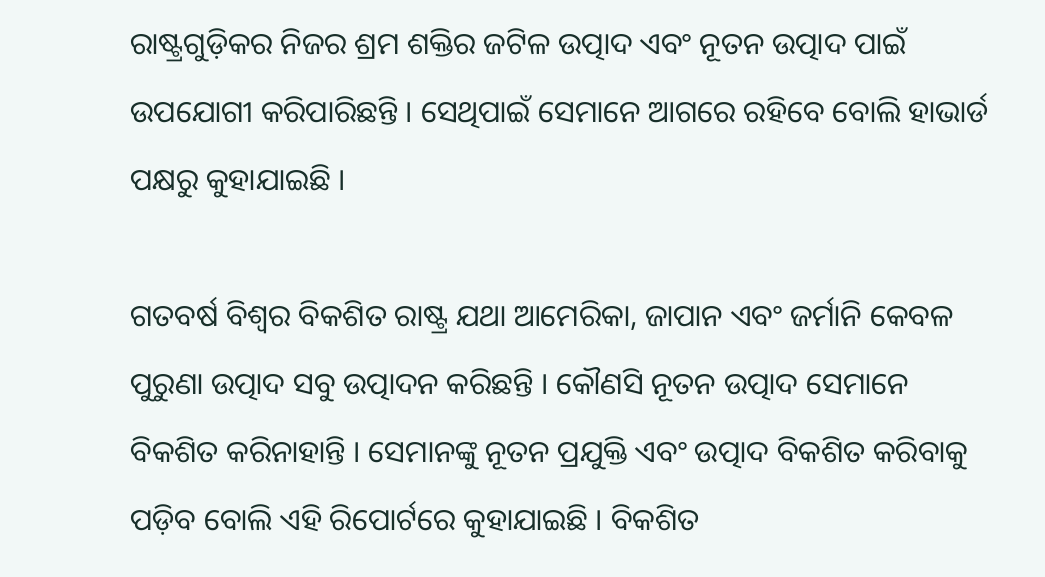ରାଷ୍ଟ୍ରଗୁଡ଼ିକର ନିଜର ଶ୍ରମ ଶକ୍ତିର ଜଟିଳ ଉତ୍ପାଦ ଏବଂ ନୂତନ ଉତ୍ପାଦ ପାଇଁ ଉପଯୋଗୀ କରିପାରିଛନ୍ତି । ସେଥିପାଇଁ ସେମାନେ ଆଗରେ ରହିବେ ବୋଲି ହାଭାର୍ଡ ପକ୍ଷରୁ କୁହାଯାଇଛି ।

ଗତବର୍ଷ ବିଶ୍ୱର ବିକଶିତ ରାଷ୍ଟ୍ର ଯଥା ଆମେରିକା, ଜାପାନ ଏବଂ ଜର୍ମାନି କେବଳ ପୁରୁଣା ଉତ୍ପାଦ ସବୁ ଉତ୍ପାଦନ କରିଛନ୍ତି । କୌଣସି ନୂତନ ଉତ୍ପାଦ ସେମାନେ ବିକଶିତ କରିନାହାନ୍ତି । ସେମାନଙ୍କୁ ନୂତନ ପ୍ରଯୁକ୍ତି ଏବଂ ଉତ୍ପାଦ ବିକଶିତ କରିବାକୁ ପଡ଼ିବ ବୋଲି ଏହି ରିପୋର୍ଟରେ କୁହାଯାଇଛି । ବିକଶିତ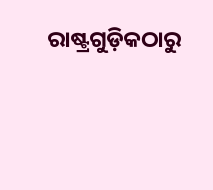ରାଷ୍ଟ୍ରଗୁଡ଼ିକଠାରୁ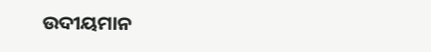ଉଦୀୟମାନ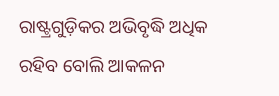ରାଷ୍ଟ୍ରଗୁଡ଼ିକର ଅଭିବୃଦ୍ଧି ଅଧିକ ରହିବ ବୋଲି ଆକଳନ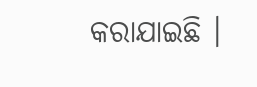କରାଯାଇଛି ।